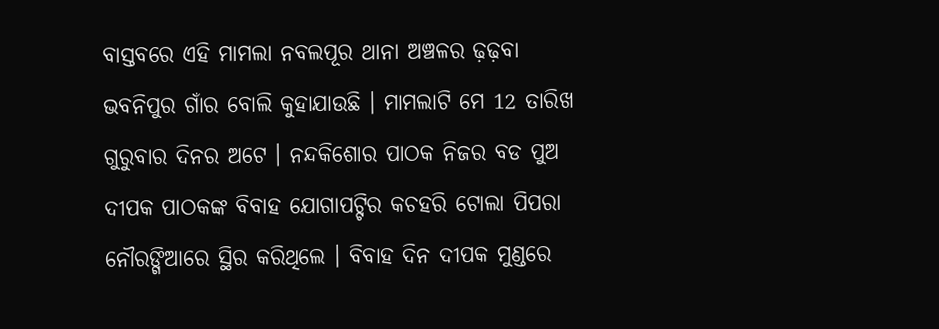ବାସ୍ତବରେ ଏହି ମାମଲା ନବଲପୂର ଥାନା ଅଞ୍ଚଳର ଢ଼ଢ଼ବା ଭବନିପୁର ଗାଁର ବୋଲି କୁହାଯାଉଛି । ମାମଲାଟି ମେ 12 ତାରିଖ ଗୁରୁବାର ଦିନର ଅଟେ । ନନ୍ଦକିଶୋର ପାଠକ ନିଜର ବଡ ପୁଅ ଦୀପକ ପାଠକଙ୍କ ବିବାହ ଯୋଗାପଟ୍ଟିର କଚହରି ଟୋଲା ପିପରା ନୌରଙ୍ଗିଆରେ ସ୍ଥିର କରିଥିଲେ । ବିବାହ ଦିନ ଦୀପକ ମୁଣ୍ଡରେ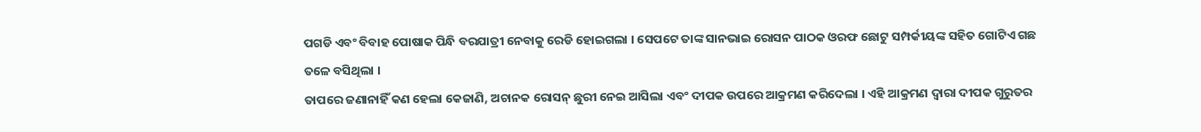ପଗଡି ଏବଂ ବିବାହ ପୋଷାକ ପିନ୍ଧି ବରଯାତ୍ରୀ ନେବାକୁ ରେଡି ହୋଇଗଲା । ସେପଟେ ତାଙ୍କ ସାନଭାଇ ରୋସନ ପାଠକ ଓରଫ ଛୋଟୁ ସମ୍ପର୍କୀୟଙ୍କ ସହିତ ଗୋଟିଏ ଗଛ ତଳେ ବସିଥିଲା ।
ତାପରେ ଜଣାନାହିଁ କଣ ହେଲା କେଜାଣି, ଅଚାନକ ରୋସନ୍ ଛୁରୀ ନେଇ ଆସିଲା ଏବଂ ଦୀପକ ଉପରେ ଆକ୍ରମଣ କରିଦେଲା । ଏହି ଆକ୍ରମଣ ଦ୍ଵାରା ଦୀପକ ଗୁରୁତର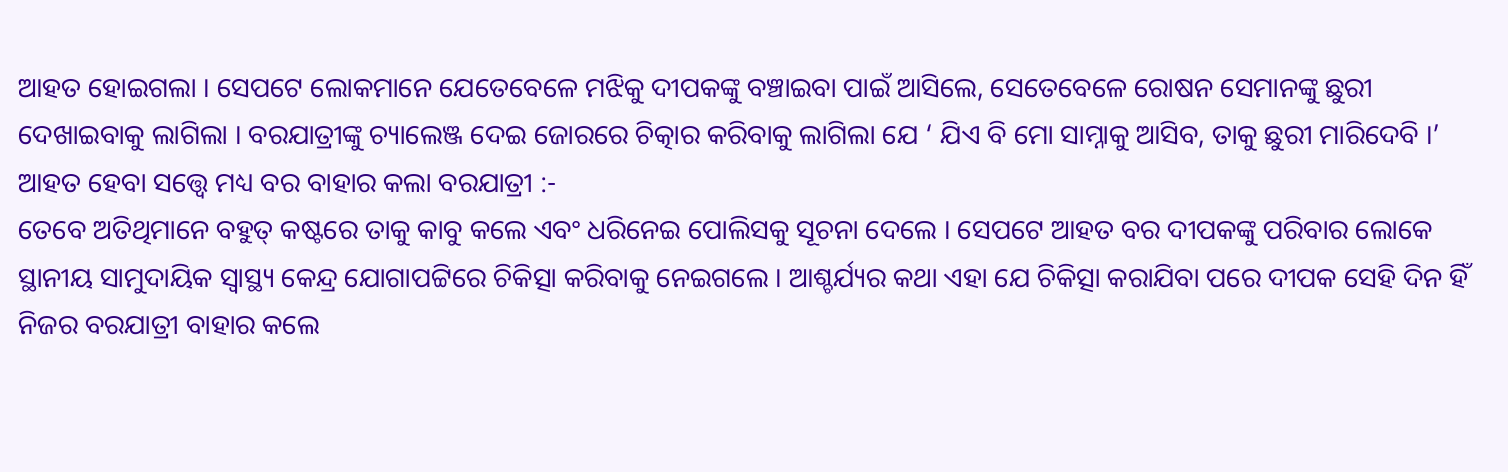ଆହତ ହୋଇଗଲା । ସେପଟେ ଲୋକମାନେ ଯେତେବେଳେ ମଝିକୁ ଦୀପକଙ୍କୁ ବଞ୍ଚାଇବା ପାଇଁ ଆସିଲେ, ସେତେବେଳେ ରୋଷନ ସେମାନଙ୍କୁ ଛୁରୀ ଦେଖାଇବାକୁ ଲାଗିଲା । ବରଯାତ୍ରୀଙ୍କୁ ଚ୍ୟାଲେଞ୍ଜ ଦେଇ ଜୋରରେ ଚିତ୍କାର କରିବାକୁ ଲାଗିଲା ଯେ ‘ ଯିଏ ବି ମୋ ସାମ୍ନାକୁ ଆସିବ, ତାକୁ ଛୁରୀ ମାରିଦେବି ।’
ଆହତ ହେବା ସତ୍ତ୍ୱେ ମଧ୍ୟ ବର ବାହାର କଲା ବରଯାତ୍ରୀ :-
ତେବେ ଅତିଥିମାନେ ବହୁତ୍ କଷ୍ଟରେ ତାକୁ କାବୁ କଲେ ଏବଂ ଧରିନେଇ ପୋଲିସକୁ ସୂଚନା ଦେଲେ । ସେପଟେ ଆହତ ବର ଦୀପକଙ୍କୁ ପରିବାର ଲୋକେ ସ୍ଥାନୀୟ ସାମୁଦାୟିକ ସ୍ବାସ୍ଥ୍ୟ କେନ୍ଦ୍ର ଯୋଗାପଟ୍ଟିରେ ଚିକିତ୍ସା କରିବାକୁ ନେଇଗଲେ । ଆଶ୍ଚର୍ଯ୍ୟର କଥା ଏହା ଯେ ଚିକିତ୍ସା କରାଯିବା ପରେ ଦୀପକ ସେହି ଦିନ ହିଁ ନିଜର ବରଯାତ୍ରୀ ବାହାର କଲେ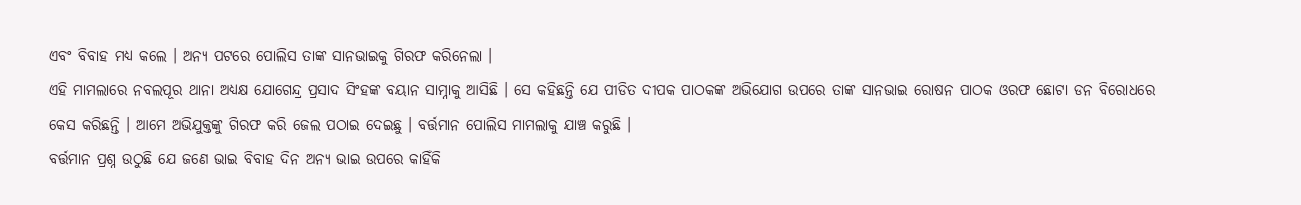ଏବଂ ବିବାହ ମଧ୍ୟ କଲେ । ଅନ୍ୟ ପଟରେ ପୋଲିସ ତାଙ୍କ ସାନଭାଇକୁ ଗିରଫ କରିନେଲା ।
ଏହି ମାମଲାରେ ନବଲପୂର ଥାନା ଅଧ୍ୟକ୍ଷ ଯୋଗେନ୍ଦ୍ର ପ୍ରସାଦ ସିଂହଙ୍କ ବୟାନ ସାମ୍ନାକୁ ଆସିଛି । ସେ କହିଛନ୍ତି ଯେ ପୀଡିତ ଦୀପକ ପାଠକଙ୍କ ଅଭିଯୋଗ ଉପରେ ତାଙ୍କ ସାନଭାଇ ରୋଷନ ପାଠକ ଓରଫ ଛୋଟା ଡନ ବିରୋଧରେ କେସ କରିଛନ୍ତି । ଆମେ ଅଭିଯୁକ୍ତଙ୍କୁ ଗିରଫ କରି ଜେଲ ପଠାଇ ଦେଇଛୁ । ବର୍ତ୍ତମାନ ପୋଲିସ ମାମଲାକୁ ଯାଞ୍ଚ କରୁଛି ।
ବର୍ତ୍ତମାନ ପ୍ରଶ୍ନ ଉଠୁଛି ଯେ ଜଣେ ଭାଇ ବିବାହ ଦିନ ଅନ୍ୟ ଭାଇ ଉପରେ କାହିଁକି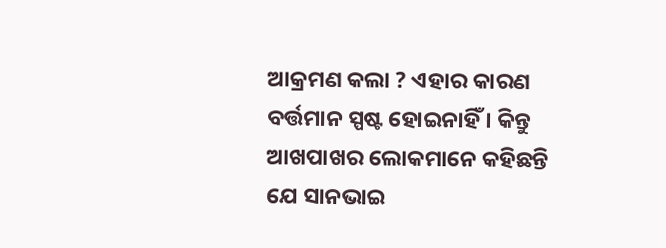ଆକ୍ରମଣ କଲା ? ଏହାର କାରଣ ବର୍ତ୍ତମାନ ସ୍ପଷ୍ଟ ହୋଇନାହିଁ । କିନ୍ତୁ ଆଖପାଖର ଲୋକମାନେ କହିଛନ୍ତି ଯେ ସାନଭାଇ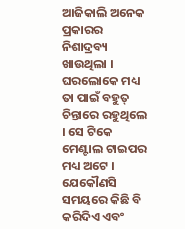ଆଜିକାଲି ଅନେକ ପ୍ରକାରର ନିଶାଦ୍ରବ୍ୟ ଖାଉଥିଲା । ଘରଲୋକେ ମଧ୍ୟ ତା ପାଇଁ ବହୁତ୍ ଚିନ୍ତାରେ ରହୁଥିଲେ । ସେ ଟିକେ ମେଣ୍ଟାଲ ଟାଇପର ମଧ୍ୟ ଅଟେ । ଯେକୌଣସି ସମୟରେ କିଛି ବି କରିଦିଏ ଏବଂ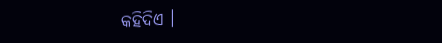କହିଦିଏ ।